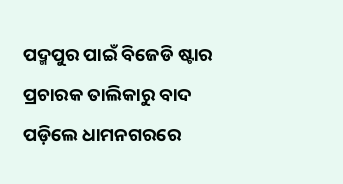ପଦ୍ମପୁର ପାଇଁ ବିଜେଡି ଷ୍ଟାର ପ୍ରଚାରକ ତାଲିକାରୁ ବାଦ ପଡ଼ିଲେ ଧାମନଗରରେ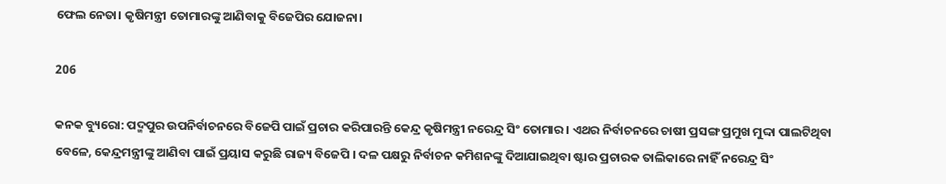ଫେଲ ନେତା। କୃଷିମନ୍ତ୍ରୀ ତୋମାରଙ୍କୁ ଆଣିବାକୁ ବିଜେପିର ଯୋଜନା।

206

କନକ ବ୍ୟୁରୋ: ପଦ୍ମପୁର ଉପନିର୍ବାଚନରେ ବିଜେପି ପାଇଁ ପ୍ରଚାର କରିପାରନ୍ତି କେନ୍ଦ୍ର କୃଷିମନ୍ତ୍ରୀ ନରେନ୍ଦ୍ର ସିଂ ତୋମାର । ଏଥର ନିର୍ବାଚନରେ ଚାଷୀ ପ୍ରସଙ୍ଗ ପ୍ରମୁଖ ମୁଦ୍ଦା ପାଲଟିଥିବା ବେଳେ, କେନ୍ଦ୍ରମନ୍ତ୍ରୀଙ୍କୁ ଆଣିବା ପାଇଁ ପ୍ରୟାସ କରୁଛି ରାଜ୍ୟ ବିଜେପି । ଦଳ ପକ୍ଷରୁ ନିର୍ବାଚନ କମିଶନଙ୍କୁ ଦିଆଯାଇଥିବା ଷ୍ଟାର ପ୍ରଚାରକ ତାଲିକାରେ ନାହିଁ ନରେନ୍ଦ୍ର ସିଂ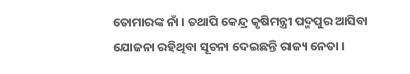ତୋମାରଙ୍କ ନାଁ । ତଥାପି କେନ୍ଦ୍ର କୃଷିମନ୍ତ୍ରୀ ପଦ୍ମପୁର ଆସିବା ଯୋଜନା ରହିଥିବା ସୂଚନା ଦେଇଛନ୍ତି ରାଜ୍ୟ ନେତା ।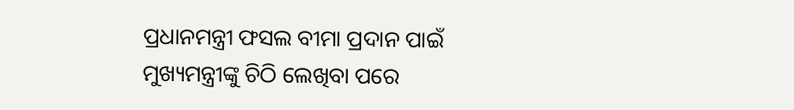ପ୍ରଧାନମନ୍ତ୍ରୀ ଫସଲ ବୀମା ପ୍ରଦାନ ପାଇଁ ମୁଖ୍ୟମନ୍ତ୍ରୀଙ୍କୁ ଚିଠି ଲେଖିବା ପରେ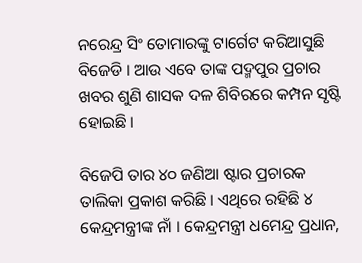ନରେନ୍ଦ୍ର ସିଂ ତୋମାରଙ୍କୁ ଟାର୍ଗେଟ କରିଆସୁଛି ବିଜେଡି । ଆଉ ଏବେ ତାଙ୍କ ପଦ୍ମପୁର ପ୍ରଚାର ଖବର ଶୁଣି ଶାସକ ଦଳ ଶିବିରରେ କମ୍ପନ ସୃଷ୍ଟି ହୋଇଛି ।

ବିଜେପି ତାର ୪୦ ଜଣିଆ ଷ୍ଟାର ପ୍ରଚାରକ ତାଲିକା ପ୍ରକାଶ କରିଛି । ଏଥିରେ ରହିଛି ୪ କେନ୍ଦ୍ରମନ୍ତ୍ରୀଙ୍କ ନାଁ । କେନ୍ଦ୍ରମନ୍ତ୍ରୀ ଧମେନ୍ଦ୍ର ପ୍ରଧାନ,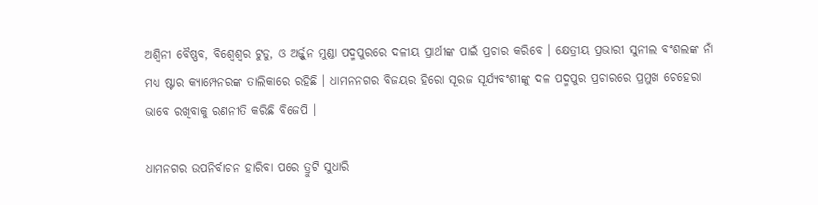ଅଶ୍ୱିନୀ ବୈଷ୍ଣବ, ବିଶ୍ୱେଶ୍ୱର ଟୁଡୁ, ଓ ଅର୍ଜ୍ଜୁନ ମୁଣ୍ଡା ପଦ୍ମପୁରରେ ଦଳୀୟ ପ୍ରାର୍ଥୀଙ୍କ ପାଇଁ ପ୍ରଚାର କରିବେ । କ୍ଷେତ୍ରୀୟ ପ୍ରଭାରୀ ସୁନୀଲ ବଂଶଲଙ୍କ ନାଁ ମଧ୍ୟ ଷ୍ଟାର କ୍ୟାମ୍ପେନରଙ୍କ ତାଲିକାରେ ରହିଛି । ଧାମନନଗର ବିଜୟର ହିରୋ ସୂରଜ ସୂର୍ଯ୍ୟବଂଶୀଙ୍କୁ ଦଳ ପଦ୍ମପୁର ପ୍ରଚାରରେ ପ୍ରମୁଖ ଚେହେରା ଭାବେ ରଖିବାକୁ ରଣନୀତି କରିଛି ବିଜେପି ।

ଧାମନଗର ଉପନିର୍ବାଚନ ହାରିବା ପରେ ତ୍ରୁଟି ସୁଧାରି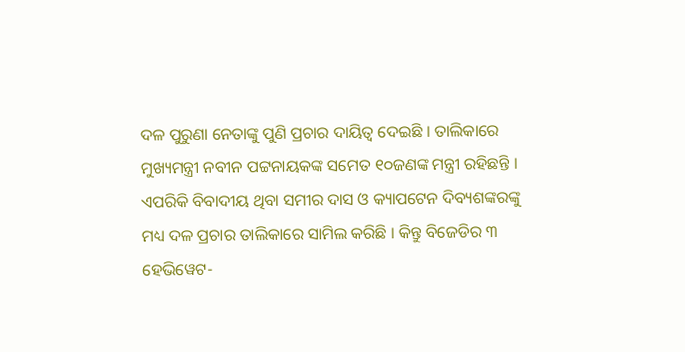ଦଳ ପୁରୁଣା ନେତାଙ୍କୁ ପୁଣି ପ୍ରଚାର ଦାୟିତ୍ୱ ଦେଇଛି । ତାଲିକାରେ ମୁଖ୍ୟମନ୍ତ୍ରୀ ନବୀନ ପଟ୍ଟନାୟକଙ୍କ ସମେତ ୧୦ଜଣଙ୍କ ମନ୍ତ୍ରୀ ରହିଛନ୍ତି । ଏପରିକି ବିବାଦୀୟ ଥିବା ସମୀର ଦାସ ଓ କ୍ୟାପଟେନ ଦିବ୍ୟଶଙ୍କରଙ୍କୁ ମଧ୍ୟ ଦଳ ପ୍ରଚାର ତାଲିକାରେ ସାମିଲ କରିଛି । କିନ୍ତୁ ବିଜେଡିର ୩ ହେଭିୱେଟ-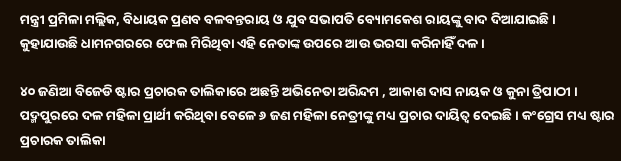ମନ୍ତ୍ରୀ ପ୍ରମିଳା ମଲ୍ଲିକ, ବିଧାୟକ ପ୍ରଣବ ବଳବନ୍ତରାୟ ଓ ଯୁବ ସଭାପତି ବ୍ୟୋମକେଶ ରାୟଙ୍କୁ ବାଦ ଦିଆଯାଇଛି । କୁହାଯାଉଛି ଧାମନଗରରେ ଫେଲ ମିରିଥିବା ଏହି ନେତାଙ୍କ ଉପରେ ଆଉ ଭରସା କରିନାହିଁ ଦଳ ।

୪୦ ଜଣିଆ ବିଜେଡି ଷ୍ଟାର ପ୍ରଚାରକ ତାଲିକାରେ ଅଛନ୍ତି ଅଭିନେତା ଅରିନ୍ଦମ , ଆକାଶ ଦାସ ନାୟକ ଓ କୁନା ତ୍ରିପାଠୀ । ପଦ୍ମପୁରରେ ଦଳ ମହିଳା ପ୍ରାର୍ଥୀ କରିଥିବା ବେଳେ ୬ ଜଣ ମହିଳା ନେତ୍ରୀଙ୍କୁ ମଧ୍ୟ ପ୍ରଚାର ଦାୟିତ୍ୱ ଦେଇଛି । କଂଗ୍ରେସ ମଧ୍ୟ ଷ୍ଟାର ପ୍ରଚାରକ ତାଲିକା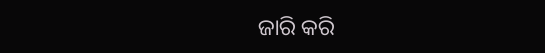ଜାରି କରି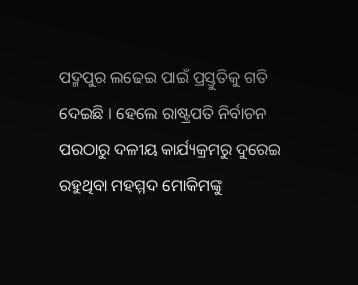ପଦ୍ମପୁର ଲଢେଇ ପାଇଁ ପ୍ରସ୍ତୁତିକୁ ଗତି ଦେଇଛି । ହେଲେ ରାଷ୍ଟ୍ରପତି ନିର୍ବାଚନ ପରଠାରୁ ଦଳୀୟ କାର୍ଯ୍ୟକ୍ରମରୁ ଦୁରେଇ ରହୁଥିବା ମହମ୍ମଦ ମୋକିମଙ୍କୁ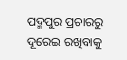ପଦ୍ମପୁର ପ୍ରଚାରରୁ ଦୂରେଇ ରଖିବାକୁ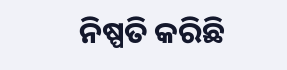ନିଷ୍ପତି କରିଛି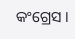କଂଗ୍ରେସ ।